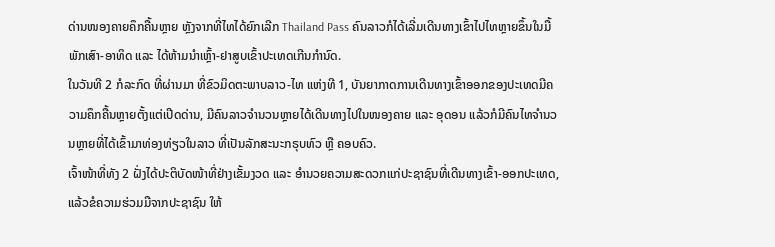ດ່ານໜອງຄາຍຄຶກຄື້ນຫຼາຍ ຫຼັງຈາກທີ່ໄທໄດ້ຍົກເລີກ Thailand Pass ຄົນລາວກໍໄດ້ເລີ່ມເດີນທາງເຂົ້າໄປໄທຫຼາຍຂຶ້ນໃນມື້ພັກເສົາ-ອາທິດ ແລະ ໄດ້ຫ້າມນຳເຫຼົ້າ-ຢາສູບເຂົ້າປະເທດເກີນກຳນົດ.
ໃນວັນທີ 2 ກໍລະກົດ ທີ່ຜ່ານມາ ທີ່ຂົວມິດຕະພາບລາວ-ໄທ ແຫ່ງທີ 1, ບັນຍາກາດການເດີນທາງເຂົ້າອອກຂອງປະເທດມີຄວາມຄຶກຄື້ນຫຼາຍຕັ້ງແຕ່ເປີດດ່ານ, ມີຄົນລາວຈຳນວນຫຼາຍໄດ້ເດີນທາງໄປໃນໜອງຄາຍ ແລະ ອຸດອນ ແລ້ວກໍມີຄົນໄທຈຳນວນຫຼາຍທີ່ໄດ້ເຂົ້າມາທ່ອງທ່ຽວໃນລາວ ທີ່ເປັນລັກສະນະກຣຸບທົວ ຫຼື ຄອບຄົວ.
ເຈົ້າໜ້າທີ່ທັງ 2 ຝັ່ງໄດ້ປະຕິບັດໜ້າທີ່ຢ່າງເຂັ້ມງວດ ແລະ ອຳນວຍຄວາມສະດວກແກ່ປະຊາຊົນທີ່ເດີນທາງເຂົ້າ-ອອກປະເທດ, ແລ້ວຂໍຄວາມຮ່ວມມືຈາກປະຊາຊົນ ໃຫ້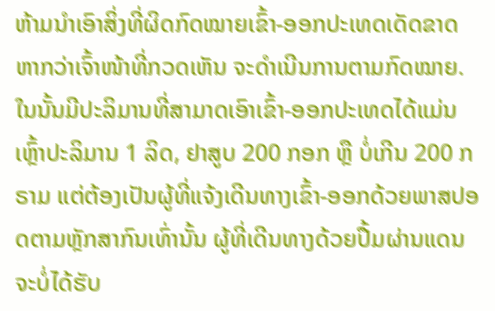ຫ້າມນຳເອົາສິ່ງທີ່ຜິດກົດໝາຍເຂົ້າ-ອອກປະເທດເດັດຂາດ ຫາກວ່າເຈົ້າໜ້າທີ່ກວດເຫັນ ຈະດຳເນີນການຕາມກົດໝາຍ.
ໃນນັ້ນມີປະລິມານທີ່ສາມາດເອົາເຂົ້າ-ອອກປະເທດໄດ້ແມ່ນ ເຫຼົ້າປະລິມານ 1 ລິດ, ຢາສູບ 200 ກອກ ຫຼື ບໍ່ເກີນ 200 ກຣາມ ແຕ່ຕ້ອງເປັນຜູ້ທີ່ແຈ້ງເດີນທາງເຂົ້າ-ອອກດ້ວຍພາສປອດຕາມຫຼັກສາກົນເທົ່ານັ້ນ ຜູ້ທີ່ເດີນທາງດ້ວຍປື້ມຜ່ານແດນຈະບໍ່ໄດ້ຮັບ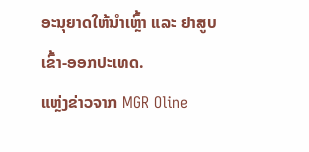ອະນຸຍາດໃຫ້ນຳເຫຼົ້າ ແລະ ຢາສູບເຂົ້າ-ອອກປະເທດ.
ແຫຼ່ງຂ່າວຈາກ MGR Oline